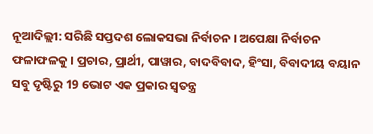ନୂଆଦିଲ୍ଲୀ: ସରିଛି ସପ୍ତଦଶ ଲୋକସଭା ନିର୍ବାଚନ । ଅପେକ୍ଷା ନିର୍ବାଚନ ଫଳାଫଳକୁ । ପ୍ରଚାର, ପ୍ରାର୍ଥୀ, ପାୱାର, ବାଦବିବାଦ, ହିଂସା, ବିବାଦୀୟ ବୟାନ ସବୁ ଦୃଷ୍ଟିରୁ 19 ଭୋଟ ଏକ ପ୍ରକାର ସ୍ବତନ୍ତ୍ର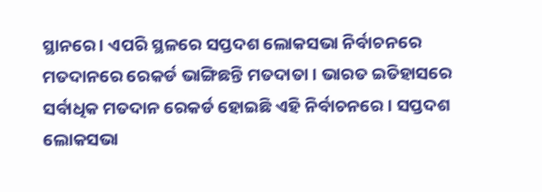ସ୍ଥାନରେ । ଏପରି ସ୍ଥଳରେ ସପ୍ତଦଶ ଲୋକସଭା ନିର୍ବାଚନରେ ମତଦାନରେ ରେକର୍ଡ ଭାଙ୍ଗିଛନ୍ତି ମତଦାତା । ଭାରତ ଇତିହାସରେ ସର୍ବାଧିକ ମତଦାନ ରେକର୍ଡ ହୋଇଛି ଏହି ନିର୍ବାଚନରେ । ସପ୍ତଦଶ ଲୋକସଭା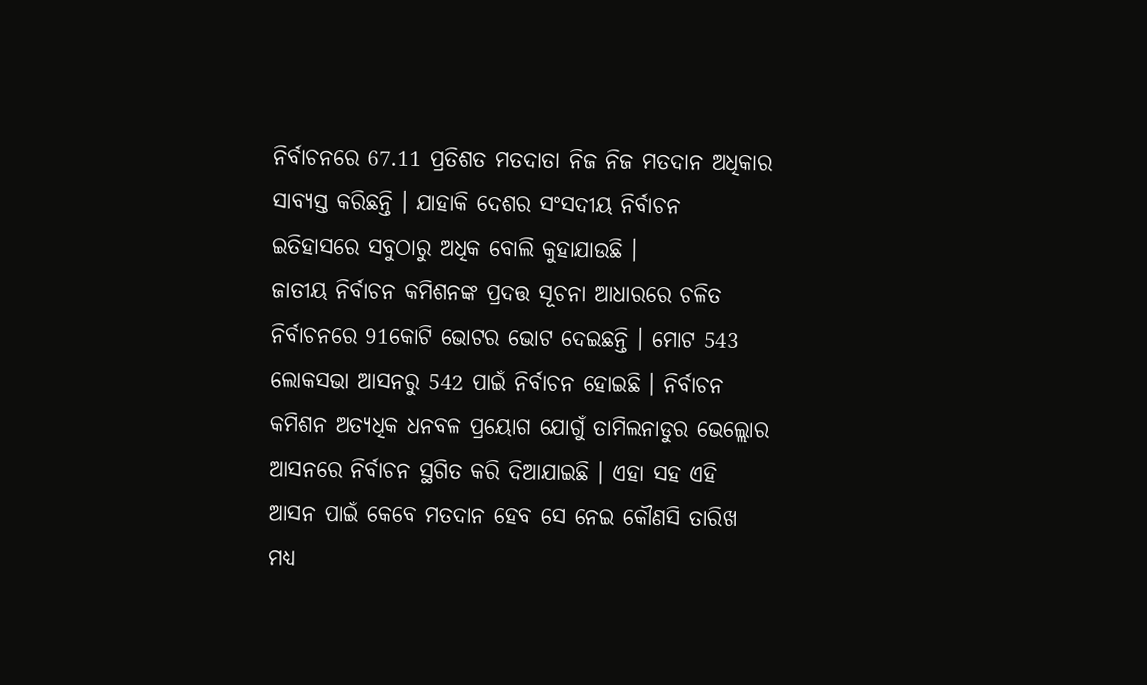ନିର୍ବାଚନରେ 67.11 ପ୍ରତିଶତ ମତଦାତା ନିଜ ନିଜ ମତଦାନ ଅଧିକାର ସାବ୍ୟସ୍ତ କରିଛନ୍ତି । ଯାହାକି ଦେଶର ସଂସଦୀୟ ନିର୍ବାଚନ ଇତିହାସରେ ସବୁଠାରୁ ଅଧିକ ବୋଲି କୁହାଯାଉଛି ।
ଜାତୀୟ ନିର୍ବାଚନ କମିଶନଙ୍କ ପ୍ରଦତ୍ତ ସୂଚନା ଆଧାରରେ ଚଳିତ ନିର୍ବାଚନରେ 91କୋଟି ଭୋଟର ଭୋଟ ଦେଇଛନ୍ତି । ମୋଟ 543 ଲୋକସଭା ଆସନରୁ 542 ପାଇଁ ନିର୍ବାଚନ ହୋଇଛି । ନିର୍ବାଚନ କମିଶନ ଅତ୍ୟଧିକ ଧନବଳ ପ୍ରୟୋଗ ଯୋଗୁଁ ତାମିଲନାଡୁର ଭେଲ୍ଲୋର ଆସନରେ ନିର୍ବାଚନ ସ୍ଥଗିତ କରି ଦିଆଯାଇଛି । ଏହା ସହ ଏହି ଆସନ ପାଇଁ କେବେ ମତଦାନ ହେବ ସେ ନେଇ କୌଣସି ତାରିଖ ମଧ୍ୟ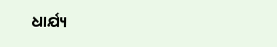ଧାର୍ଯ୍ୟ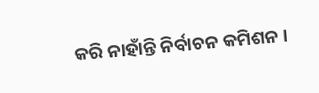କରି ନାହାଁନ୍ତି ନିର୍ବାଚନ କମିଶନ ।